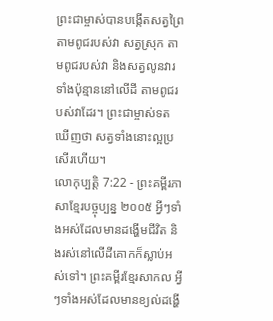ព្រះជាម្ចាស់បានបង្កើតសត្វព្រៃតាមពូជរបស់វា សត្វស្រុក តាមពូជរបស់វា និងសត្វលូនវារទាំងប៉ុន្មាននៅលើដី តាមពូជរបស់វាដែរ។ ព្រះជាម្ចាស់ទតឃើញថា សត្វទាំងនោះល្អប្រសើរហើយ។
លោកុប្បត្តិ 7:22 - ព្រះគម្ពីរភាសាខ្មែរបច្ចុប្បន្ន ២០០៥ អ្វីៗទាំងអស់ដែលមានដង្ហើមជីវិត និងរស់នៅលើដីគោកក៏ស្លាប់អស់ទៅ។ ព្រះគម្ពីរខ្មែរសាកល អ្វីៗទាំងអស់ដែលមានខ្យល់ដង្ហើ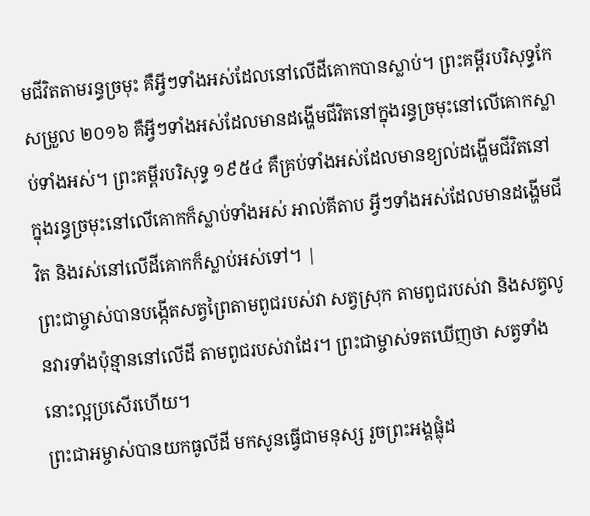មជីវិតតាមរន្ធច្រមុះ គឺអ្វីៗទាំងអស់ដែលនៅលើដីគោកបានស្លាប់។ ព្រះគម្ពីរបរិសុទ្ធកែសម្រួល ២០១៦ គឺអ្វីៗទាំងអស់ដែលមានដង្ហើមជីវិតនៅក្នុងរន្ធច្រមុះនៅលើគោកស្លាប់ទាំងអស់។ ព្រះគម្ពីរបរិសុទ្ធ ១៩៥៤ គឺគ្រប់ទាំងអស់ដែលមានខ្យល់ដង្ហើមជីវិតនៅក្នុងរន្ធច្រមុះនៅលើគោកក៏ស្លាប់ទាំងអស់ អាល់គីតាប អ្វីៗទាំងអស់ដែលមានដង្ហើមជីវិត និងរស់នៅលើដីគោកក៏ស្លាប់អស់ទៅ។ |
ព្រះជាម្ចាស់បានបង្កើតសត្វព្រៃតាមពូជរបស់វា សត្វស្រុក តាមពូជរបស់វា និងសត្វលូនវារទាំងប៉ុន្មាននៅលើដី តាមពូជរបស់វាដែរ។ ព្រះជាម្ចាស់ទតឃើញថា សត្វទាំងនោះល្អប្រសើរហើយ។
ព្រះជាអម្ចាស់បានយកធូលីដី មកសូនធ្វើជាមនុស្ស រួចព្រះអង្គផ្លុំដ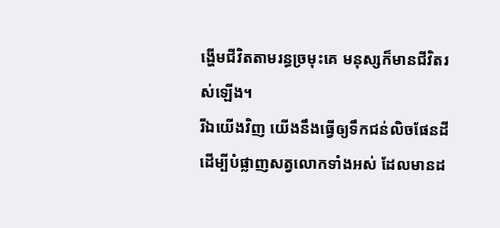ង្ហើមជីវិតតាមរន្ធច្រមុះគេ មនុស្សក៏មានជីវិតរស់ឡើង។
រីឯយើងវិញ យើងនឹងធ្វើឲ្យទឹកជន់លិចផែនដី ដើម្បីបំផ្លាញសត្វលោកទាំងអស់ ដែលមានដ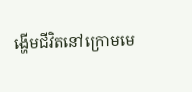ង្ហើមជីវិតនៅក្រោមមេ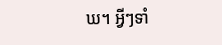ឃ។ អ្វីៗទាំ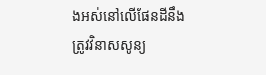ងអស់នៅលើផែនដីនឹងត្រូវវិនាសសូន្យ